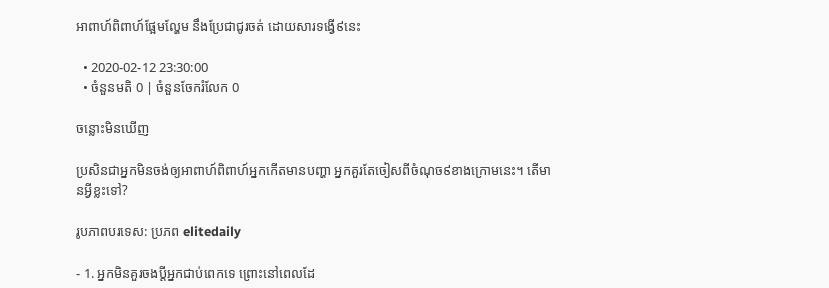អាពាហ៍ពិពាហ៍ផ្អែមល្ហែម នឹងប្រែជាជូរចត់ ដោយសារទង្វើ៩នេះ

  • 2020-02-12 23:30:00
  • ចំនួនមតិ 0 | ចំនួនចែករំលែក 0

ចន្លោះមិនឃើញ

ប្រសិនជាអ្នកមិនចង់ឲ្យអាពាហ៍ពិពាហ៍អ្នកកើតមានបញ្ហា អ្នកគួរតែចៀសពីចំណុច៩ខាងក្រោមនេះ។ តើមានអ្វីខ្លះទៅ?

រូបភាពបរទេស: ប្រភព elitedaily

- 1. អ្នកមិនគួរចងប្តីអ្នកជាប់ពេកទេ ព្រោះនៅពេលដែ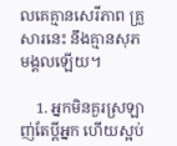លគេគ្មានសេរីភាព គ្រួសារនេះ នឹងគ្មានសុភមង្គលឡើយ។

    1. អ្នកមិនគួរស្រឡាញ់តែប្តីអ្នក ហើយស្អប់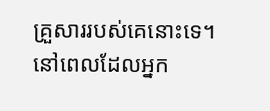គ្រួសាររបស់គេនោះទេ។ នៅពេលដែលអ្នក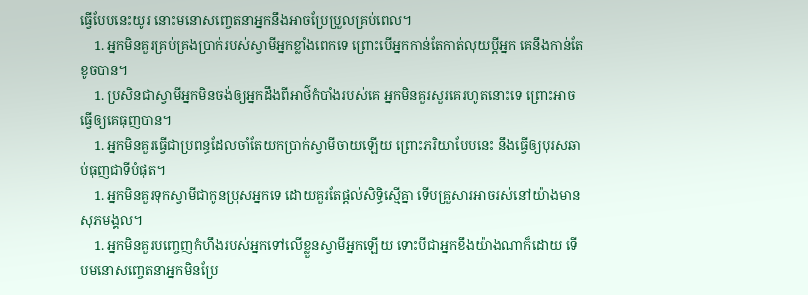ធ្វើបែបនេះយូរ នោះមនោសញ្ចេតនាអ្នកនឹងអាចប្រែប្រួលគ្រប់ពេល។
    1. អ្នកមិនគួរគ្រប់គ្រងប្រាក់របស់ស្វាមីអ្នកខ្លាំងពេកទេ ព្រោះបើអ្នកកាន់តែកាត់លុយប្តីអ្នក គេនឹងកាន់តែខូចបាន។
    1. ប្រសិនជាស្វាមីអ្នកមិនចង់ឲ្យអ្នកដឹងពីអាថ៌កំបាំងរបស់គេ អ្នកមិនគួរសួរគេរហូតនោះទេ ព្រោះអាចធ្វើឲ្យគេធុញបាន។
    1. អ្នកមិនគួរធ្វើជាប្រពន្ធដែលចាំតែយកប្រាក់ស្វាមីចាយឡើយ ព្រោះភរិយាបែបនេះ នឹងធ្វើឲ្យបុរសឆាប់ធុញជាទីបំផុត។
    1. អ្នកមិនគួរទុកស្វាមីជាកូនប្រុសអ្នកទេ ដោយគួរតែផ្តល់សិទ្ធិស្មើគ្នា ទើបគ្រួសារអាចរស់នៅយ៉ាងមានសុភមង្គល។
    1. អ្នកមិនគួរបញ្ចេញកំហឹងរបស់អ្នកទៅលើខ្លួនស្វាមីអ្នកឡើយ ទោះបីជាអ្នកខឹងយ៉ាងណាក៏ដោយ ទើបមនោសញ្ចេតនាអ្នកមិនប្រែ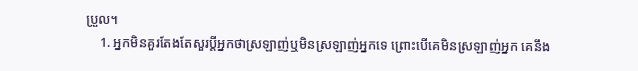ប្រួល។
    1. អ្នកមិនគួរតែងតែសួរប្តីអ្នកថាស្រឡាញ់ឬមិនស្រឡាញ់អ្នកទេ ព្រោះបើគេមិនស្រឡាញ់អ្នក គេនឹង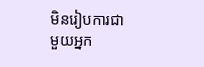មិនរៀបការជាមួយអ្នក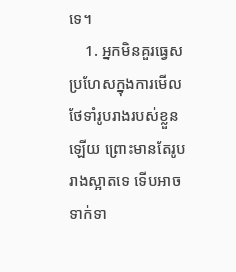ទេ។
    1. អ្នកមិនគួរធ្វេសប្រហែសក្នុងការមើលថែទាំរូបរាងរបស់ខ្លួនឡើយ ព្រោះមានតែរូបរាងស្អាតទេ ទើបអាចទាក់ទា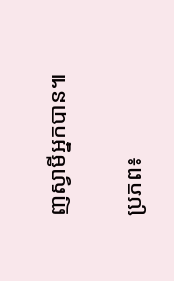ញស្វាមីអ្នកបាន៕

ប្រភព៖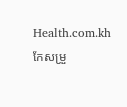Health.com.kh   កែសម្រួ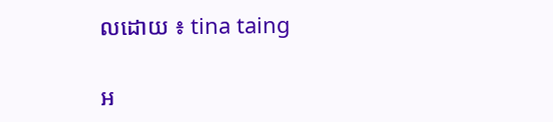លដោយ ៖ tina taing

អ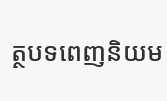ត្ថបទពេញនិយម